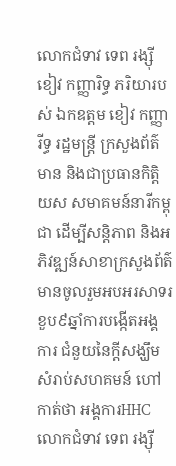លោកជំទាវ ទេព រង្ស៊ី ខៀវ កញ្ញារិទ្ធ ភរិយារបស់ ឯកឧត្ដម ខៀវ កញ្ញារីទ្ធ រដ្ឋមន្ត្រី ក្រសួងព័ត៌មាន និងជាប្រធានកិត្តិយស សមាគមន៍នារីកម្ពុជា ដើម្បីសន្តិភាព និងអភិវឌ្ឍន៍សាខាក្រសួងព័ត៌ មានចូលរួមអបអរសាទរ ខួប៩ឆ្នាំការបង្កើតអង្គការ ជំនួយនៃក្តីសង្ឃឹមសំរាប់សហគមន៍ ហៅកាត់ថា អង្គការHHC
លោកជំទាវ ទេព រង្ស៊ី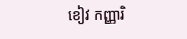ខៀវ កញ្ញារិ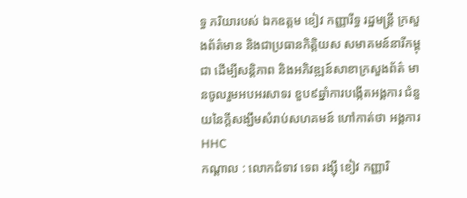ទ្ធ ភរិយារបស់ ឯកឧត្ដម ខៀវ កញ្ញារីទ្ធ រដ្ឋមន្ត្រី ក្រសួងព័ត៌មាន និងជាប្រធានកិត្តិយស សមាគមន៍នារីកម្ពុជា ដើម្បីសន្តិភាព និងអភិវឌ្ឍន៍សាខាក្រសួងព័ត៌ មានចូលរួមអបអរសាទរ ខួប៩ឆ្នាំការបង្កើតអង្គការ ជំនួយនៃក្តីសង្ឃឹមសំរាប់សហគមន៍ ហៅកាត់ថា អង្គការHHC
កណ្តាល : លោកជំទាវ ទេព រង្ស៊ី ខៀវ កញ្ញារិ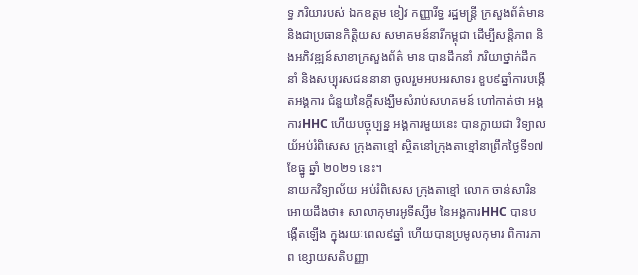ទ្ធ ភរិយារបស់ ឯកឧត្ដម ខៀវ កញ្ញារីទ្ធ រដ្ឋមន្ត្រី ក្រសួងព័ត៌មាន និងជាប្រធានកិត្តិយស សមាគមន៍នារីកម្ពុជា ដើម្បីសន្តិភាព និងអភិវឌ្ឍន៍សាខាក្រសួងព័ត៌ មាន បានដឹកនាំ ភរិយាថ្នាក់ដឹកនាំ និងសប្បុរសជននានា ចូលរួមអបអរសាទរ ខួប៩ឆ្នាំការបង្កើតអង្គការ ជំនួយនៃក្តីសង្ឃឹមសំរាប់សហគមន៍ ហៅកាត់ថា អង្គការHHC ហើយបច្ចុប្បន្ន អង្គការមួយនេះ បានក្លាយជា វិទ្យាលយ័អប់រំពិសេស ក្រុងតាខ្មៅ ស្ថិតនៅក្រុងតាខ្មៅនាព្រឹកថ្ងៃទី១៧ ខែធ្នូ ឆ្នាំ ២០២១ នេះ។
នាយកវិទ្យាល័យ អប់រំពិសេស ក្រុងតាខ្មៅ លោក ចាន់សារិន អោយដឹងថា៖ សាលាកុមារអូទីស្សឹម នៃអង្គការHHC បានបង្កើតឡើង ក្នុងរយៈពេល៩ឆ្នាំ ហើយបានប្រមូលកុមារ ពិការភាព ខ្សោយសតិបញ្ញា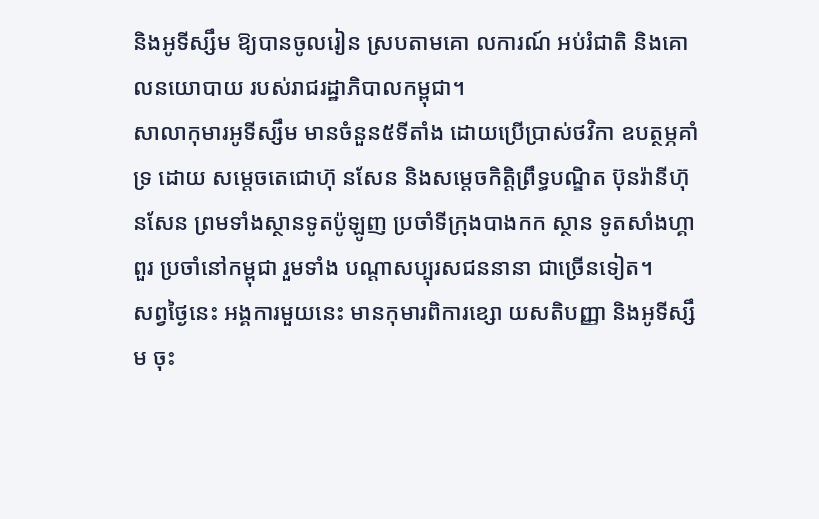និងអូទីស្សឹម ឱ្យបានចូលរៀន ស្របតាមគោ លការណ៍ អប់រំជាតិ និងគោលនយោបាយ របស់រាជរដ្ឋាភិបាលកម្ពុជា។
សាលាកុមារអូទីស្សឹម មានចំនួន៥ទីតាំង ដោយប្រើប្រាស់ថវិកា ឧបត្ថម្ភគាំទ្រ ដោយ សម្តេចតេជោហ៊ុ នសែន និងសម្តេចកិត្តិព្រឹទ្ធបណ្ឌិត ប៊ុនរ៉ានីហ៊ុនសែន ព្រមទាំងស្ថានទូតប៉ូឡូញ ប្រចាំទីក្រុងបាងកក ស្ថាន ទូតសាំងហ្គាពួរ ប្រចាំនៅកម្ពុជា រួមទាំង បណ្តាសប្បុរសជននានា ជាច្រើនទៀត។
សព្វថ្ងៃនេះ អង្គការមួយនេះ មានកុមារពិការខ្សោ យសតិបញ្ញា និងអូទីស្សឹម ចុះ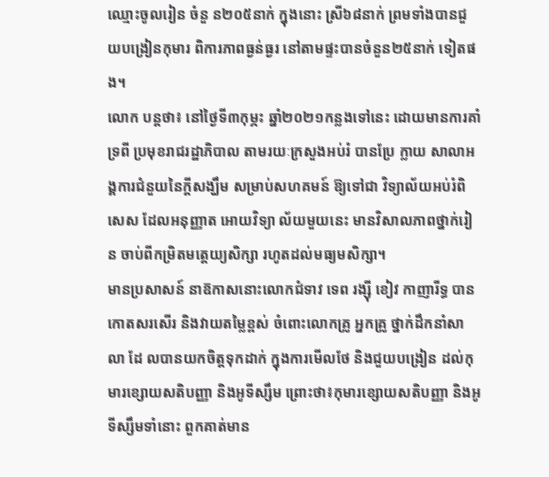ឈ្មោះចូលរៀន ចំនួ ន២០៥នាក់ ក្នុងនោះ ស្រី៦៨នាក់ ព្រមទាំងបានជួ យបង្រៀនកុមារ ពិការភាពធ្ងន់ធ្ងរ នៅតាមផ្ទះបានចំនួន២៥នាក់ ទៀតផង។
លោក បន្តថា៖ នៅថ្ងៃទី៣កុម្ភះ ឆ្នាំ២០២១កន្លងទៅនេះ ដោយមានការគាំទ្រពី ប្រមុខរាជរដ្ឋាភិបាល តាមរយៈក្រសួងអប់រំ បានប្រែ ក្លាយ សាលាអង្គការជំនួយនៃក្ដីសង្ឃឹម សម្រាប់សហគមន៍ ឱ្យទៅជា វិទ្យាល័យអប់រំពិសេស ដែលអនុញ្ញាត អោយវិទ្យា ល័យមួយនេះ មានវិសាលភាពថ្នាក់រៀន ចាប់ពីកម្រិតមត្តេយ្យសិក្សា រហូតដល់មធ្យមសិក្សា។
មានប្រសាសន៍ នាឨកាសនោះលោកជំទាវ ទេព រង្ស៊ី ខៀវ កាញារីទ្ធ បានកោតសរសើរ និងវាយតម្លៃខ្ពស់ ចំពោះលោកគ្រូ អ្នកគ្រូ ថ្នាក់ដឹកនាំសាលា ដែ លបានយកចិត្តទុកដាក់ ក្នុងការមើលថែ និងជួយបង្រៀន ដល់កុមារខ្សោយសតិបញ្ញា និងអូទីស្សឹម ព្រោះថា៖កុមារខ្សោយសតិបញ្ញា និងអូទីស្សឹមទាំនោះ ពួកគាត់មាន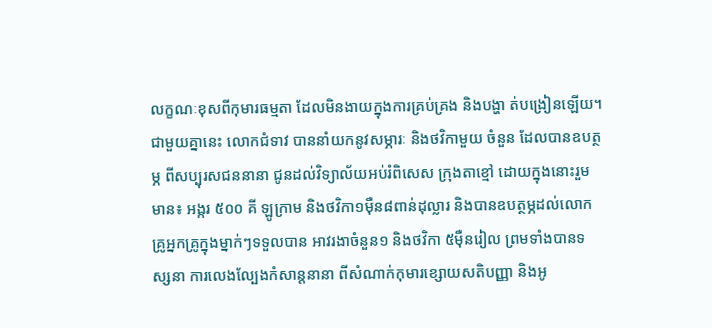លក្ខណៈខុសពីកុមារធម្មតា ដែលមិនងាយក្នុងការគ្រប់គ្រង និងបង្ហា ត់បង្រៀនឡើយ។
ជាមួយគ្នានេះ លោកជំទាវ បាននាំយកនូវសម្ភារៈ និងថវិកាមួយ ចំនួន ដែលបានឧបត្ថម្ភ ពីសប្បុរសជននានា ជូនដល់វិទ្យាល័យអប់រំពិសេស ក្រុងតាខ្មៅ ដោយក្នុងនោះរួមមាន៖ អង្ករ ៥០០ គី ឡូក្រាម និងថវិកា១ម៉ឺន៨ពាន់ដុល្លារ និងបានឧបត្ថម្ភដល់លោកគ្រូអ្នកគ្រូក្នុងម្នាក់ៗទទួលបាន អាវរងាចំនួន១ និងថវិកា ៥ម៉ឺនរៀល ព្រមទាំងបានទស្សនា ការលេងល្បែងកំសាន្តនានា ពីសំណាក់កុមារខ្សោយសតិបញ្ញា និងអូ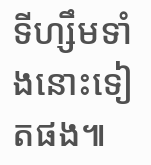ទីហ្សឹមទាំងនោះទៀតផង៕